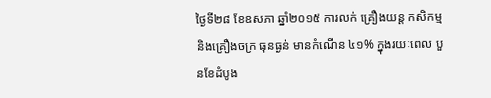ថ្ងៃទី២៨ ខែឧសភា ឆ្នាំ២០១៥ ការលក់ គ្រឿងយន្ត កសិកម្ម និងគ្រឿងចក្រ ធុនធ្ងន់ មានកំណើន ៤១% ក្នុងរយៈពេល បួនខែដំបូង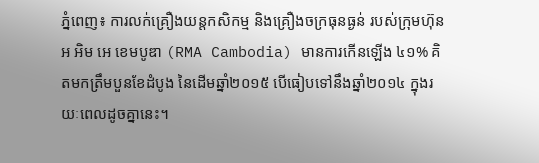ភ្នំពេញ៖ ការលក់គ្រឿងយន្តកសិកម្ម និងគ្រឿងចក្រធុនធ្ងន់ របស់ក្រុមហ៊ុន អ អិម អេ ខេមបូឌា (RMA Cambodia) មានការកើនឡើង ៤១% គិតមកត្រឹមបួនខែដំបូង នៃដើមឆ្នាំ២០១៥ បើធៀបទៅនឹងឆ្នាំ២០១៤ ក្នុងរយៈពេលដូចគ្នានេះ។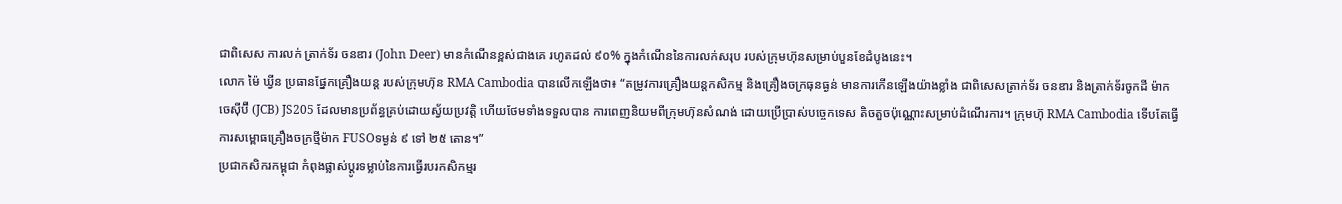ជាពិសេស ការលក់ ត្រាក់ទ័រ ចនឌារ (John Deer) មានកំណើនខ្ពស់ជាងគេ រហូតដល់ ៩០% ក្នុងកំណើននៃការលក់សរុប របស់ក្រុមហ៊ុនសម្រាប់បួនខែដំបូងនេះ។
លោក ម៉ៃ ឃ្វីន ប្រធានផ្នែកគ្រឿងយន្ត របស់ក្រុមហ៊ុន RMA Cambodia បានលើកឡើងថា៖ “តម្រូវការគ្រឿងយន្តកសិកម្ម និងគ្រឿងចក្រធុនធ្ងន់ មានការកើនឡើងយ៉ាងខ្លាំង ជាពិសេសត្រាក់ទ័រ ចនឌារ និងត្រាក់ទ័រចូកដី ម៉ាក ចេស៊ីប៊ី (JCB) JS205 ដែលមានប្រព័ន្ធគ្រប់ដោយស្វ័យប្រវត្តិ ហើយថែមទាំងទទួលបាន ការពេញនិយមពីក្រុមហ៊ុនសំណង់ ដោយប្រើប្រាស់បច្ចេកទេស តិចតួចប៉ុណ្ណោះសម្រាប់ដំណើរការ។ ក្រុមហ៊ុ RMA Cambodia ទើបតែធ្វើការសម្ពោធគ្រឿងចក្រថ្មីម៉ាក FUSOទម្ងន់ ៩ ទៅ ២៥ តោន។”
ប្រជាកសិករកម្ពុជា កំពុងផ្លាស់ប្តូរទម្លាប់នៃការធ្វើរបរកសិកម្មរ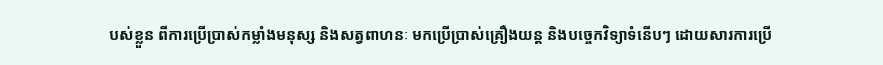បស់ខ្លួន ពីការប្រើប្រាស់កម្លាំងមនុស្ស និងសត្វពាហនៈ មកប្រើប្រាស់គ្រឿងយន្ត និងបច្ចេកវិទ្យាទំនើបៗ ដោយសារការប្រើ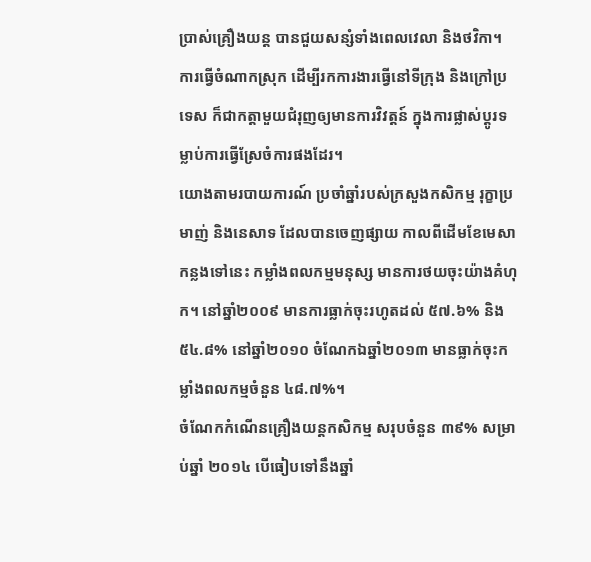ប្រាស់គ្រឿងយន្ត បានជួយសន្សំទាំងពេលវេលា និងថវិកា។ ការធ្វើចំណាកស្រុក ដើម្បីរកការងារធ្វើនៅទីក្រុង និងក្រៅប្រទេស ក៏ជាកត្តាមួយជំរុញឲ្យមានការវិវត្តន៍ ក្នុងការផ្លាស់ប្តូរទម្លាប់ការធ្វើស្រែចំការផងដែរ។
យោងតាមរបាយការណ៍ ប្រចាំឆ្នាំរបស់ក្រសួងកសិកម្ម រុក្ខាប្រមាញ់ និងនេសាទ ដែលបានចេញផ្សាយ កាលពីដើមខែមេសា កន្លងទៅនេះ កម្លាំងពលកម្មមនុស្ស មានការថយចុះយ៉ាងគំហុក។ នៅឆ្នាំ២០០៩ មានការធ្លាក់ចុះរហូតដល់ ៥៧.៦% និង ៥៤.៨% នៅឆ្នាំ២០១០ ចំណែកឯឆ្នាំ២០១៣ មានធ្លាក់ចុះកម្លាំងពលកម្មចំនួន ៤៨.៧%។
ចំណែកកំណើនគ្រឿងយន្តកសិកម្ម សរុបចំនួន ៣៩% សម្រាប់ឆ្នាំ ២០១៤ បើធៀបទៅនឹងឆ្នាំ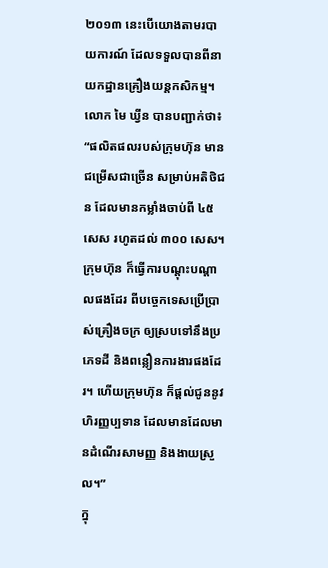២០១៣ នេះបើយោងតាមរបាយការណ៍ ដែលទទួលបានពីនាយកដ្ឋានគ្រឿងយន្តកសិកម្ម។
លោក មៃ ឃ្វីន បានបញ្ជាក់ថា៖ “ផលិតផលរបស់ក្រុមហ៊ុន មានជម្រើសជាច្រើន សម្រាប់អតិថិជន ដែលមានកម្លាំងចាប់ពី ៤៥ សេស រហូតដល់ ៣០០ សេស។ ក្រុមហ៊ុន ក៏ធ្វើការបណ្តុះបណ្តាលផងដែរ ពីបច្ចេកទេសប្រើប្រាស់គ្រឿងចក្រ ឲ្យស្របទៅនឹងប្រភេទដី និងពន្លឿនការងារផងដែរ។ ហើយក្រុមហ៊ុន ក៏ផ្តល់ជូននូវហិរញ្ញប្បទាន ដែលមានដែលមានដំណើរសាមញ្ញ និងងាយស្រួល។”
ក្នុ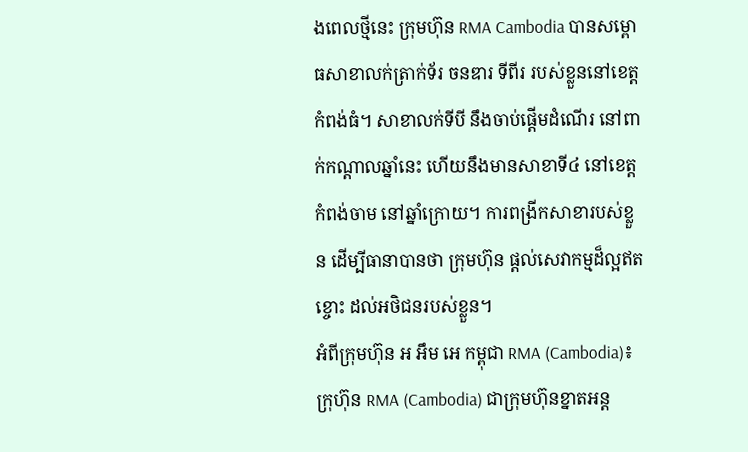ងពេលថ្មីនេះ ក្រុមហ៊ុន RMA Cambodia បានសម្ពោធសាខាលក់ត្រាក់ទ័រ ចនឌារ ទីពីរ របស់ខ្លួននៅខេត្តកំពង់ធំ។ សាខាលក់ទីបី នឹងចាប់ផ្តើមដំណើរ នៅពាក់កណ្តាលឆ្នាំនេះ ហើយនឹងមានសាខាទី៤ នៅខេត្តកំពង់ចាម នៅឆ្នាំក្រោយ។ ការពង្រីកសាខារបស់ខ្លួន ដើម្បីធានាបានថា ក្រុមហ៊ុន ផ្តល់សេវាកម្មដ៏ល្អឥតខ្ចោះ ដល់អថិជនរបស់ខ្លួន។
អំពីក្រុមហ៊ុន អ អឹម អេ កម្ពុជា RMA (Cambodia)៖ ក្រុហ៊ុន RMA (Cambodia) ជាក្រុមហ៊ុនខ្នាតអន្ត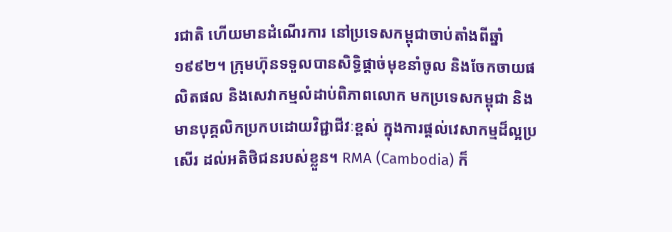រជាតិ ហើយមានដំណើរការ នៅប្រទេសកម្ពុជាចាប់តាំងពីឆ្នាំ១៩៩២។ ក្រុមហ៊ុនទទួលបានសិទ្ធិផ្តាច់មុខនាំចូល និងចែកចាយផលិតផល និងសេវាកម្មលំដាប់ពិភាពលោក មកប្រទេសកម្ពុជា និងមានបុគ្គលិកប្រកបដោយវិជ្ជាជីវៈខ្ពស់ ក្នុងការផ្តល់វេសាកម្មដ៏ល្អប្រសើរ ដល់អតិថិជនរបស់ខ្លួន។ RMA (Cambodia) ក៏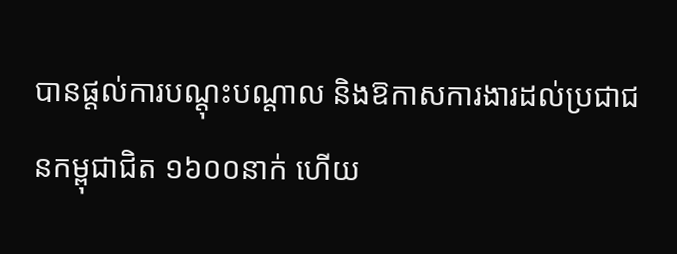បានផ្តល់ការបណ្តុះបណ្តាល និងឱកាសការងារដល់ប្រជាជនកម្ពុជាជិត ១៦០០នាក់ ហើយ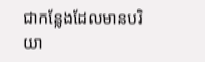ជាកន្លែងដែលមានបរិយា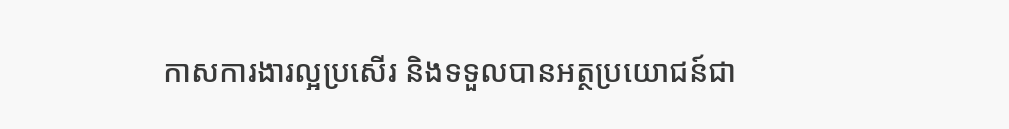កាសការងារល្អប្រសើរ និងទទួលបានអត្ថប្រយោជន៍ជា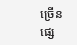ច្រើនផ្សេ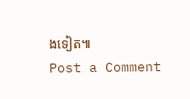ងទៀត៕
Post a Comment